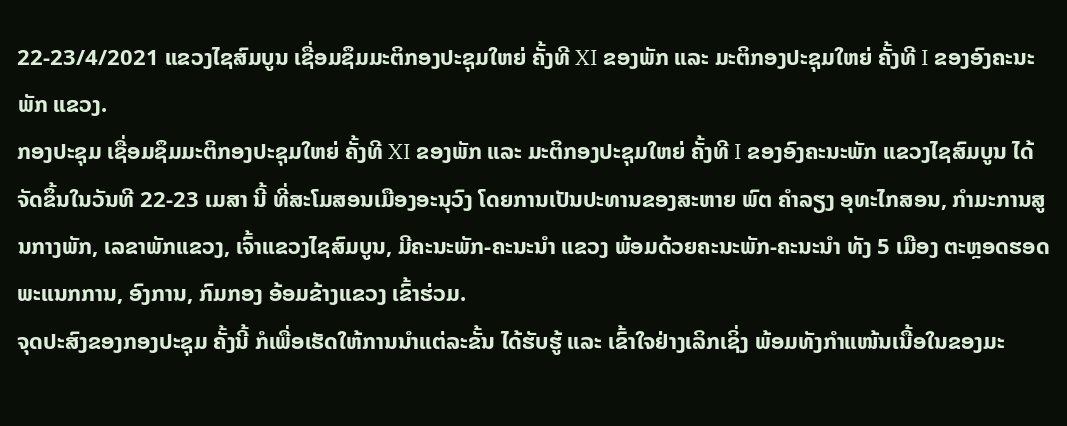22-23/4/2021 ແຂວງໄຊສົມບູນ ເຊື່ອມຊຶມມະຕິກອງປະຊຸມໃຫຍ່ ຄັ້ງທີ XI ຂອງພັກ ແລະ ມະຕິກອງປະຊຸມໃຫຍ່ ຄັ້ງທີ I ຂອງອົງຄະນະພັກ ແຂວງ.
ກອງປະຊຸມ ເຊື່ອມຊຶມມະຕິກອງປະຊຸມໃຫຍ່ ຄັ້ງທີ XI ຂອງພັກ ແລະ ມະຕິກອງປະຊຸມໃຫຍ່ ຄັ້ງທີ I ຂອງອົງຄະນະພັກ ແຂວງໄຊສົມບູນ ໄດ້ຈັດຂຶ້ນໃນວັນທີ 22-23 ເມສາ ນີ້ ທີ່ສະໂມສອນເມືອງອະນຸວົງ ໂດຍການເປັນປະທານຂອງສະຫາຍ ພົຕ ຄຳລຽງ ອຸທະໄກສອນ, ກຳມະການສູນກາງພັກ, ເລຂາພັກແຂວງ, ເຈົ້າແຂວງໄຊສົມບູນ, ມີຄະນະພັກ-ຄະນະນຳ ແຂວງ ພ້ອມດ້ວຍຄະນະພັກ-ຄະນະນຳ ທັງ 5 ເມືອງ ຕະຫຼອດຮອດພະແນກການ, ອົງການ, ກົມກອງ ອ້ອມຂ້າງແຂວງ ເຂົ້າຮ່ວມ.
ຈຸດປະສົງຂອງກອງປະຊຸມ ຄັ້ງນີ້ ກໍເພື່ອເຮັດໃຫ້ການນຳແຕ່ລະຂັ້ນ ໄດ້ຮັບຮູ້ ແລະ ເຂົ້າໃຈຢ່າງເລິກເຊິ່ງ ພ້ອມທັງກຳແໜ້ນເນື້ອໃນຂອງມະ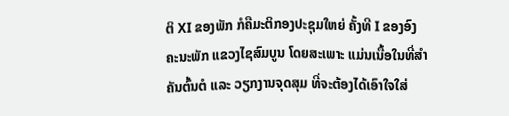ຕິ XI ຂອງພັກ ກໍຄືມະຕິກອງປະຊຸມໃຫຍ່ ຄັ້ງທີ I ຂອງອົງຄະນະພັກ ແຂວງໄຊສົມບູນ ໂດຍສະເພາະ ແມ່ນເນື້ອໃນທີ່ສຳຄັນຕົ້ນຕໍ ແລະ ວຽກງານຈຸດສຸມ ທີ່ຈະຕ້ອງໄດ້ເອົາໃຈໃສ່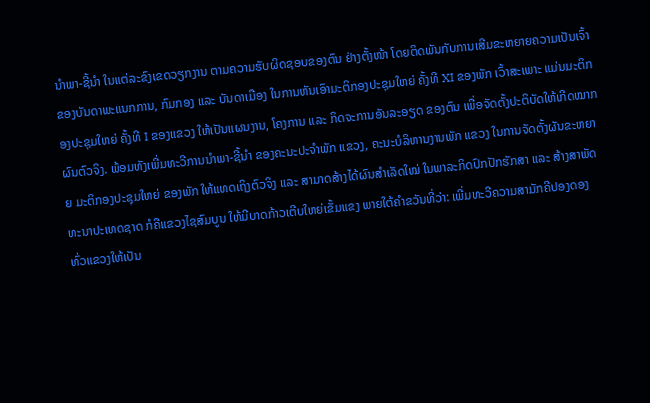ນຳພາ-ຊີ້ນຳ ໃນແຕ່ລະຂົງເຂດວຽກງານ ຕາມຄວາມຮັບຜິດຊອບຂອງຕົນ ຢ່າງຕັ້ງໜ້າ ໂດຍຕິດພັນກັບການເສີມຂະຫຍາຍຄວາມເປັນເຈົ້າ ຂອງບັນດາພະແນກການ, ກົມກອງ ແລະ ບັນດາເມືອງ ໃນການຫັນເອົາມະຕິກອງປະຊຸມໃຫຍ່ ຄັ້ງທີ XI ຂອງພັກ ເວົ້າສະເພາະ ແມ່ນມະຕິກອງປະຊຸມໃຫຍ່ ຄັ້ງທີ I ຂອງແຂວງ ໃຫ້ເປັນແຜນງານ, ໂຄງການ ແລະ ກິດຈະການອັນລະອຽດ ຂອງຕົນ ເພື່ອຈັດຕັ້ງປະຕິບັດໃຫ້ເກີດໝາກຜົນຕົວຈິງ. ພ້ອມທັງເພີ່ມທະວີການນຳພາ-ຊີ້ນຳ ຂອງຄະນະປະຈຳພັກ ແຂວງ, ຄະນະບໍລິຫານງານພັກ ແຂວງ ໃນການຈັດຕັ້ງຜັນຂະຫຍາຍ ມະຕິກອງປະຊຸມໃຫຍ່ ຂອງພັກ ໃຫ້ແທດເຖິງຕົວຈິງ ແລະ ສາມາດສ້າງໄດ້ຜົນສຳເລັດໃໝ່ ໃນພາລະກິດປົກປັກຮັກສາ ແລະ ສ້າງສາພັດທະນາປະເທດຊາດ ກໍຄືແຂວງໄຊສົມບູນ ໃຫ້ມີບາດກ້າວເຕີບໃຫຍ່ເຂັ້ມແຂງ ພາຍໃຕ້ຄຳຂວັນທີ່ວ່າ: ເພີ່ມທະວີຄວາມສາມັກຄີປອງດອງ ທົ່ວແຂວງໃຫ້ເປັນ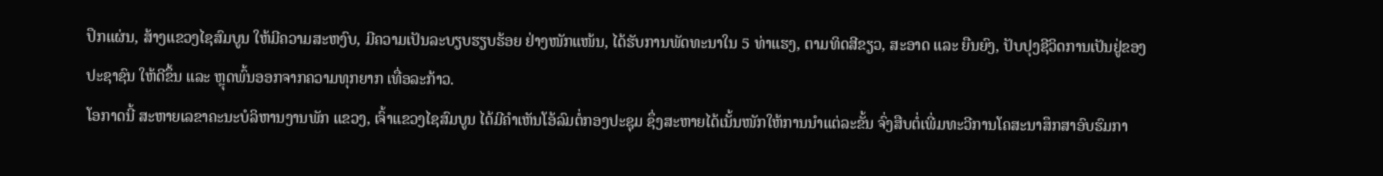ປຶກແຜ່ນ, ສ້າງແຂວງໄຊສົມບູນ ໃຫ້ມີຄວາມສະຫງົບ, ມີຄວາມເປັນລະບຽບຮຽບຮ້ອຍ ຢ່າງໜັກແໜ້ນ, ໄດ້ຮັບການພັດທະນາໃນ 5 ທ່າແຮງ, ຕາມທິດສີຂຽວ, ສະອາດ ແລະ ຍືນຍົງ, ປັບປຸງຊີວິດການເປັນຢູ່ຂອງປະຊາຊົນ ໃຫ້ດີຂຶ້ນ ແລະ ຫຼຸດພົ້ນອອກຈາກຄວາມທຸກຍາກ ເທື່ອລະກ້າວ.
ໂອກາດນີ້ ສະຫາຍເລຂາຄະນະບໍລິຫານງານພັກ ແຂວງ, ເຈົ້າແຂວງໄຊສົມບູນ ໄດ້ມີຄຳເຫັນໂອ້ລົມຕໍ່ກອງປະຊຸມ ຊຶ່ງສະຫາຍໄດ້ເນັ້ນໜັກໃຫ້ການນຳແຕ່ລະຂັ້ນ ຈົ່ງສືບຕໍ່ເພີ່ມທະວີການໂຄສະນາສຶກສາອົບຮົມກາ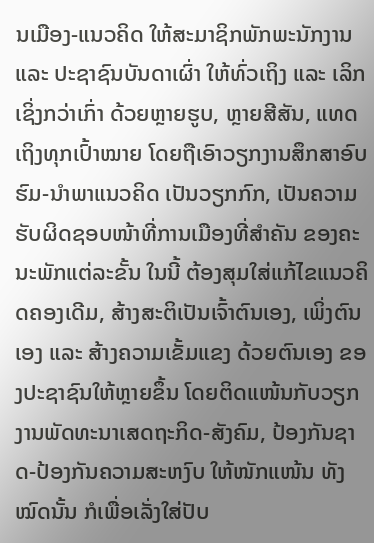ນເມືອງ-ແນວຄິດ ໃຫ້ສະມາຊິກພັກພະນັກງານ ແລະ ປະຊາຊົນບັນດາເຜົ່າ ໃຫ້ທົ່ວເຖິງ ແລະ ເລິກເຊິ່ງກວ່າເກົ່າ ດ້ວຍຫຼາຍຮູບ, ຫຼາຍສີສັນ, ແທດເຖິງທຸກເປົ້າໝາຍ ໂດຍຖືເອົາວຽກງານສຶກສາອົບຮົມ-ນຳພາແນວຄິດ ເປັນວຽກກົກ, ເປັນຄວາມຮັບຜິດຊອບໜ້າທີ່ການເມືອງທີ່ສຳຄັນ ຂອງຄະນະພັກແຕ່ລະຂັ້ນ ໃນນີ້ ຕ້ອງສຸມໃສ່ແກ້ໄຂແນວຄິດຄອງເດີມ, ສ້າງສະຕິເປັນເຈົ້າຕົນເອງ, ເພິ່ງຕົນເອງ ແລະ ສ້າງຄວາມເຂັ້ມແຂງ ດ້ວຍຕົນເອງ ຂອງປະຊາຊົນໃຫ້ຫຼາຍຂຶ້ນ ໂດຍຕິດແໜ້ນກັບວຽກງານພັດທະນາເສດຖະກິດ-ສັງຄົມ, ປ້ອງກັນຊາດ-ປ້ອງກັນຄວາມສະຫງົບ ໃຫ້ໜັກແໜ້ນ ທັງໝົດນັ້ນ ກໍເພື່ອເລັ່ງໃສ່ປັບ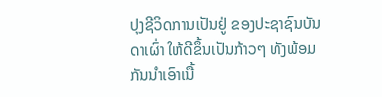ປຸງຊີວິດການເປັນຢູ່ ຂອງປະຊາຊົນບັນດາເຜົ່າ ໃຫ້ດີຂຶ້ນເປັນກ້າວໆ ທັງພ້ອມກັນນຳເອົາເນື້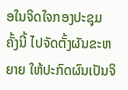ອໃນຈິດໃຈກອງປະຊຸມ ຄັ້ງນີ້ ໄປຈັດຕັ້ງຜັນຂະຫຍາຍ ໃຫ້ປະກົດຜົນເປັນຈິ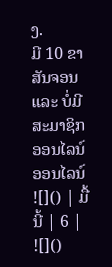ງ.
ມີ 10 ຂາສັນຈອນ ແລະ ບໍ່ມີສະມາຊິກອອນໄລນ໌ ອອນໄລນ໌
![]() | ມື້ນີ້ | 6 |
![]()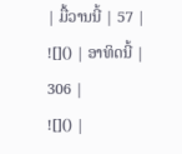| ມື້ວານນີ້ | 57 |
![]() | ອາທິດນີ້ | 306 |
![]() |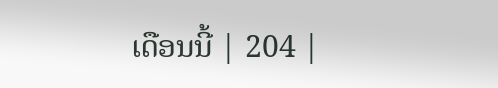ເດືອນນີ້ | 204 |